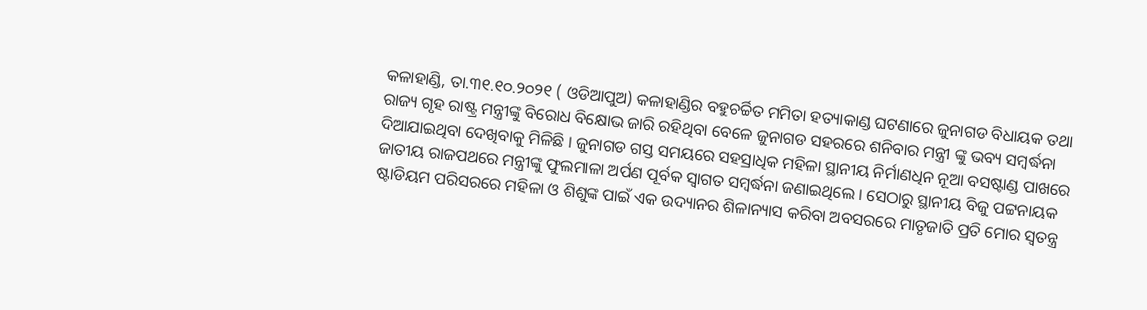କଳାହାଣ୍ଡି, ତା.୩୧.୧୦.୨୦୨୧ ( ଓଡିଆପୁଅ) କଳାହାଣ୍ଡିର ବହୁଚର୍ଚ୍ଚିତ ମମିତା ହତ୍ୟାକାଣ୍ଡ ଘଟଣାରେ ଜୁନାଗଡ ବିଧାୟକ ତଥା ରାଜ୍ୟ ଗୃହ ରାଷ୍ଟ୍ର ମନ୍ତ୍ରୀଙ୍କୁ ବିରୋଧ ବିକ୍ଷୋଭ ଜାରି ରହିଥିବା ବେଳେ ଜୁନାଗଡ ସହରରେ ଶନିବାର ମନ୍ତ୍ରୀ ଙ୍କୁ ଭବ୍ୟ ସମ୍ବର୍ଦ୍ଧନା ଦିଆଯାଇଥିବା ଦେଖିବାକୁ ମିଳିଛି । ଜୁନାଗଡ ଗସ୍ତ ସମୟରେ ସହସ୍ରାଧିକ ମହିଳା ସ୍ଥାନୀୟ ନିର୍ମାଣଧିନ ନୂଆ ବସଷ୍ଟାଣ୍ଡ ପାଖରେ ଜାତୀୟ ରାଜପଥରେ ମନ୍ତ୍ରୀଙ୍କୁ ଫୁଲମାଳା ଅର୍ପଣ ପୂର୍ବକ ସ୍ୱାଗତ ସମ୍ବର୍ଦ୍ଧନା ଜଣାଇଥିଲେ । ସେଠାରୁ ସ୍ଥାନୀୟ ବିଜୁ ପଟ୍ଟନାୟକ ଷ୍ଟାଡିୟମ ପରିସରରେ ମହିଳା ଓ ଶିଶୁଙ୍କ ପାଇଁ ଏକ ଉଦ୍ୟାନର ଶିଳାନ୍ୟାସ କରିବା ଅବସରରେ ମାତୃଜାତି ପ୍ରତି ମୋର ସ୍ୱତନ୍ତ୍ର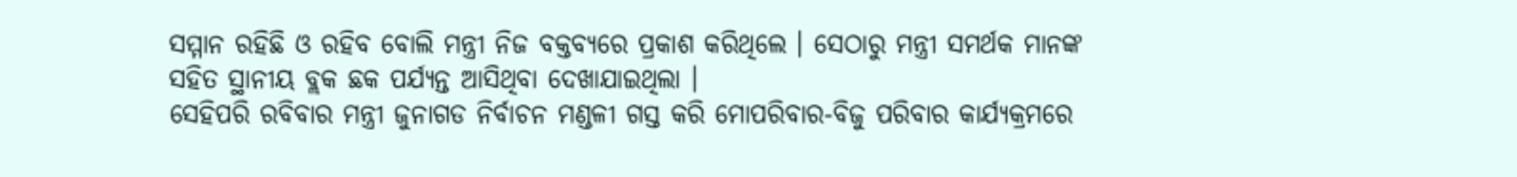ସମ୍ମାନ ରହିଛି ଓ ରହିବ ବୋଲି ମନ୍ତ୍ରୀ ନିଜ ବକ୍ତବ୍ୟରେ ପ୍ରକାଶ କରିଥିଲେ । ସେଠାରୁ ମନ୍ତ୍ରୀ ସମର୍ଥକ ମାନଙ୍କ ସହିତ ସ୍ଥାନୀୟ ବ୍ଲକ ଛକ ପର୍ଯ୍ୟନ୍ତ ଆସିଥିବା ଦେଖାଯାଇଥିଲା ।
ସେହିପରି ରବିବାର ମନ୍ତ୍ରୀ ଜୁନାଗଡ ନିର୍ବାଚନ ମଣ୍ଡଳୀ ଗସ୍ତ କରି ମୋପରିବାର-ବିଜୁ ପରିବାର କାର୍ଯ୍ୟକ୍ରମରେ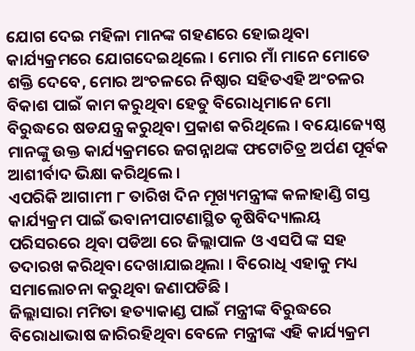ଯୋଗ ଦେଇ ମହିଳା ମାନଙ୍କ ଗହଣରେ ହୋଇଥିବା କାର୍ଯ୍ୟକ୍ରମରେ ଯୋଗଦେଇଥିଲେ । ମୋର ମାଁ ମାନେ ମୋତେ ଶକ୍ତି ଦେବେ, ମୋର ଅଂଚଳରେ ନିଷ୍ଠାର ସହିତଏହି ଅଂଚଳର ବିକାଶ ପାଇଁ କାମ କରୁଥିବା ହେତୁ ବିରୋଧିମାନେ ମୋ ବିରୁଦ୍ଧରେ ଷଡଯନ୍ତ୍ର କରୁଥିବା ପ୍ରକାଶ କରିଥିଲେ । ବୟୋଜ୍ୟେଷ୍ଠ ମାନଙ୍କୁ ଉକ୍ତ କାର୍ଯ୍ୟକ୍ରମରେ ଜଗନ୍ନାଥଙ୍କ ଫଟୋଚିତ୍ର ଅର୍ପଣ ପୂର୍ବକ ଆଶୀର୍ବାଦ ଭିକ୍ଷା କରିଥିଲେ ।
ଏପରିକି ଆଗାମୀ ୮ ତାରିଖ ଦିନ ମୂଖ୍ୟମନ୍ତ୍ରୀଙ୍କ କଳାହାଣ୍ଡି ଗସ୍ତ କାର୍ଯ୍ୟକ୍ରମ ପାଇଁ ଭବାନୀପାଟଣାସ୍ଥିତ କୃଷିବିଦ୍ୟାଲୟ ପରିସରରେ ଥିବା ପଡିଆ ରେ ଜିଲ୍ଲାପାଳ ଓ ଏସପି ଙ୍କ ସହ ତଦାରଖ କରିଥିବା ଦେଖାଯାଇଥିଲା । ବିରୋଧି ଏହାକୁ ମଧ୍ୟ ସମାଲୋଚନା କରୁଥିବା ଜଣାପଡିଛି ।
ଜିଲ୍ଲାସାରା ମମିତା ହତ୍ୟାକାଣ୍ଡ ପାଇଁ ମନ୍ତ୍ରୀଙ୍କ ବିରୁଦ୍ଧରେ ବିରୋଧାଭାଷ ଜାରିରହିଥିବା ବେଳେ ମନ୍ତ୍ରୀଙ୍କ ଏହି କାର୍ଯ୍ୟକ୍ରମ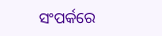ସଂପର୍କରେ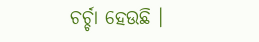ଚର୍ଚ୍ଚା ହେଉଛି ।